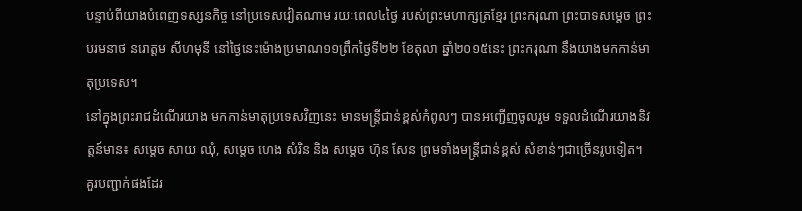បន្ទាប់ពីយាងបំពេញទស្សនកិច្ច នៅប្រទេសវៀតណាម រយៈពេល៤ថ្ងៃ របស់ព្រះមហាក្សត្រខ្មែរ ព្រះករុណា ព្រះបាទសម្តេច ព្រះបរមនាថ នរោត្តម សីហមុនី នៅថ្ងៃនេះម៉ោងប្រមាណ១១ព្រឹកថ្ងៃទី២២ ខែតុលា ឆ្នាំ២០១៥នេះ ព្រះករុណា នឹងយាងមកកាន់មាតុប្រទេស។
នៅក្នុងព្រះរាជដំណើរយាង មកកាន់មាតុប្រទេសវិញនេះ មានមន្រ្តីជាន់ខ្ពស់កំពូលៗ បានអញ្ជើញចូលរួម ទទួលដំណើរយាងនិវត្តន៍មាន៖ សម្តេច សាយ ឈុំ, សម្តេច ហេង សំរិន និង សម្តេច ហ៊ុន សែន ព្រមទាំងមន្រ្តីជាន់ខ្ពស់ សំខាន់ៗជាច្រើនរូបទៀត។
គួរបញ្ជាក់ផងដែរ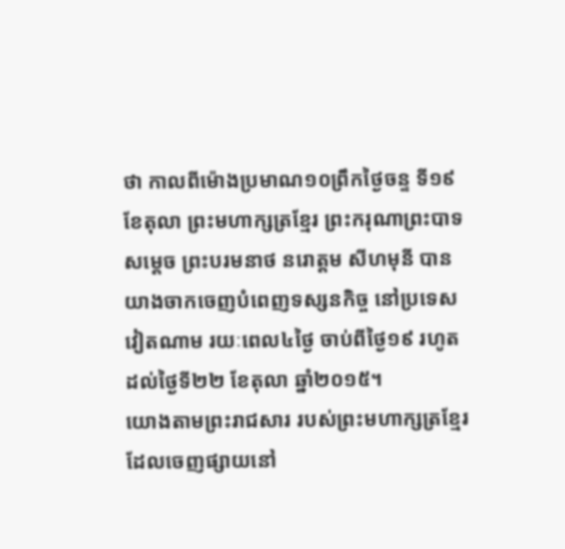ថា កាលពីម៉ោងប្រមាណ១០ព្រឹកថ្ងៃចន្ទ ទី១៩ ខែតុលា ព្រះមហាក្សត្រខ្មែរ ព្រះករុណាព្រះបាទសម្តេច ព្រះបរមនាថ នរោត្តម សីហមុនី បានយាងចាកចេញបំពេញទស្សនកិច្ច នៅប្រទេសវៀតណាម រយៈពេល៤ថ្ងៃ ចាប់ពីថ្ងៃ១៩ រហូតដល់ថ្ងៃទី២២ ខែតុលា ឆ្នាំ២០១៥។
យោងតាមព្រះរាជសារ របស់ព្រះមហាក្សត្រខ្មែរ ដែលចេញផ្សាយនៅ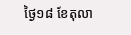ថ្ងៃ១៨ ខែតុលា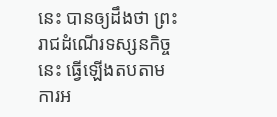នេះ បានឲ្យដឹងថា ព្រះរាជដំណើរទស្សនកិច្ចនេះ ធ្វើឡើងតបតាមការអ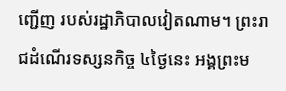ញ្ជើញ របស់រដ្ឋាភិបាលវៀតណាម។ ព្រះរាជដំណើរទស្សនកិច្ច ៤ថ្ងៃនេះ អង្គព្រះម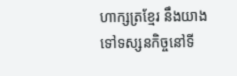ហាក្សត្រខ្មែរ នឹងយាងទៅទស្សនកិច្ចនៅទី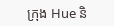ក្រុង Hue និ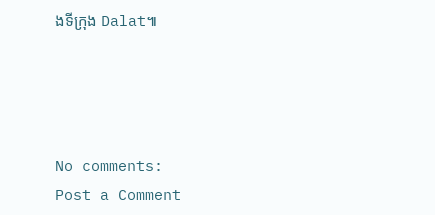ងទីក្រុង Dalat៕




No comments:
Post a Comment